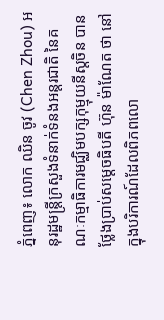ភ្នំពេញ៖ លោក ឈិន ចូវ (Chen Zhou) អនុរដ្ឋមន្ត្រីក្រសួងទំនាក់ទំនងអន្តរជាតិ នៃគណៈកម្មាធិការមជ្ឈិមបក្សកុម្មុយនីស្តចិន បានថ្លែងប្រាប់សម្តេចធិបតី ហ៊ុន ម៉ាណែត ថា នៅក្នុងបរិការណ៍ដែលពិភពលោ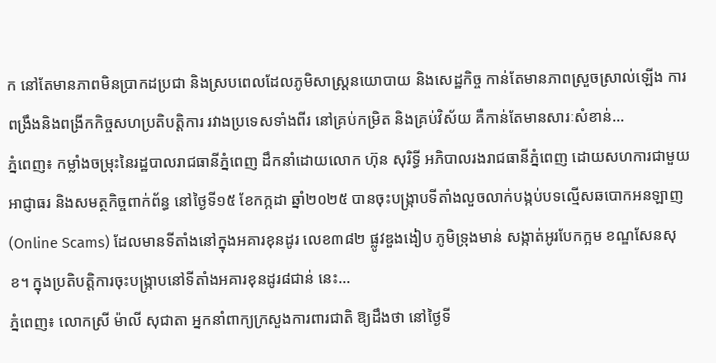ក នៅតែមានភាពមិនប្រាកដប្រជា និងស្របពេលដែលភូមិសាស្ត្រនយោបាយ និងសេដ្ឋកិច្ច កាន់តែមានភាពស្រួចស្រាល់ឡើង ការពង្រឹងនិងពង្រីកកិច្ចសហប្រតិបត្តិការ រវាងប្រទេសទាំងពីរ នៅគ្រប់កម្រិត និងគ្រប់វិស័យ គឺកាន់តែមានសារៈសំខាន់...
ភ្នំពេញ៖ កម្លាំងចម្រុះនៃរដ្ឋបាលរាជធានីភ្នំពេញ ដឹកនាំដោយលោក ហ៊ុន សុរិទ្ធី អភិបាលរងរាជធានីភ្នំពេញ ដោយសហការជាមួយអាជ្ញាធរ និងសមត្ថកិច្ចពាក់ព័ន្ធ នៅថ្ងៃទី១៥ ខែកក្កដា ឆ្នាំ២០២៥ បានចុះបង្រ្កាបទីតាំងលួចលាក់បង្កប់បទល្មើសឆបោកអនឡាញ (Online Scams) ដែលមានទីតាំងនៅក្នុងអគារខុនដូរ លេខ៣៨២ ផ្លូវឌួងងៀប ភូមិទ្រុងមាន់ សង្កាត់អូរបែកក្អម ខណ្ឌសែនសុខ។ ក្នុងប្រតិបត្តិការចុះបង្រ្កាបនៅទីតាំងអគារខុនដូរ៨ជាន់ នេះ...
ភ្នំពេញ៖ លោកស្រី ម៉ាលី សុជាតា អ្នកនាំពាក្យក្រសួងការពារជាតិ ឱ្យដឹងថា នៅថ្ងៃទី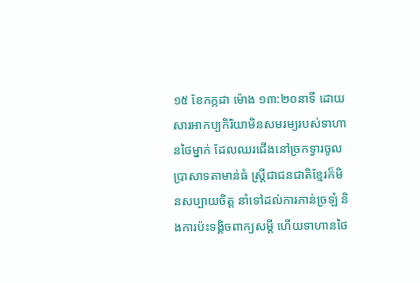១៥ ខែកក្កដា ម៉ោង ១៣:២០នាទី ដោយសារអាកប្បកិរិយាមិនសមរម្យរបស់ទាហានថៃម្នាក់ ដែលឈរជើងនៅច្រកទ្វារចូលប្រាសាទតាមាន់ធំ ស្ត្រីជាជនជាតិខ្មែរក៏មិនសប្បាយចិត្ត នាំទៅដល់ការភាន់ច្រឡំ និងការប៉ះទង្គិចពាក្យសម្តី ហើយទាហានថៃ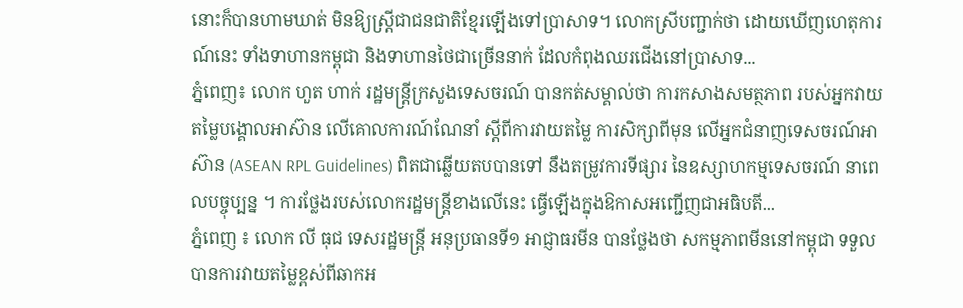នោះក៏បានហាមឃាត់ មិនឱ្យស្ត្រីជាជនជាតិខ្មែរឡើងទៅប្រាសាទ។ លោកស្រីបញ្ជាក់ថា ដោយឃើញហេតុការណ៍នេះ ទាំងទាហានកម្ពុជា និងទាហានថៃជាច្រើននាក់ ដែលកំពុងឈរជើងនៅប្រាសាទ...
ភ្នំពេញ៖ លោក ហួត ហាក់ រដ្ឋមន្រ្តីក្រសួងទេសចរណ៍ បានកត់សម្គាល់ថា ការកសាងសមត្ថភាព របស់អ្នកវាយតម្លៃបង្គោលអាស៊ាន លើគោលការណ៍ណែនាំ ស្តីពីការវាយតម្លៃ ការសិក្សាពីមុន លើអ្នកជំនាញទេសចរណ៍អាស៊ាន (ASEAN RPL Guidelines) ពិតជាឆ្លើយតបបានទៅ នឹងតម្រូវការទីផ្សារ នៃឧស្សាហកម្មទេសចរណ៍ នាពេលបច្ចុប្បន្ន ។ ការថ្លែងរបស់លោករដ្ឋមន្ត្រីខាងលើនេះ ធ្វើឡើងក្នុងឱកាសអញ្ជើញជាអធិបតី...
ភ្នំពេញ ៖ លោក លី ធុជ ទេសរដ្ឋមន្រ្តី អនុប្រធានទី១ អាជ្ញាធរមីន បានថ្លែងថា សកម្មភាពមីននៅកម្ពុជា ទទួលបានការវាយតម្លៃខ្ពស់ពីឆាកអ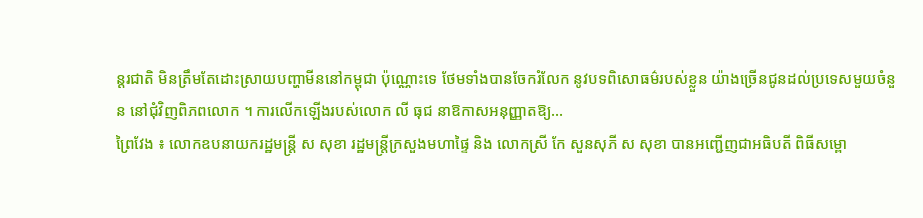ន្តរជាតិ មិនត្រឹមតែដោះស្រាយបញ្ហាមីននៅកម្ពុជា ប៉ុណ្ណោះទេ ថែមទាំងបានចែករំលែក នូវបទពិសោធម៌របស់ខ្លួន យ៉ាងច្រើនជូនដល់ប្រទេសមួយចំនួន នៅជុំវិញពិភពលោក ។ ការលើកឡើងរបស់លោក លី ធុជ នាឱកាសអនុញ្ញាតឱ្យ...
ព្រៃវែង ៖ លោកឧបនាយករដ្ឋមន្ត្រី ស សុខា រដ្ឋមន្រ្តីក្រសួងមហាផ្ទៃ និង លោកស្រី កែ សួនសុភី ស សុខា បានអញ្ជើញជាអធិបតី ពិធីសម្ពោ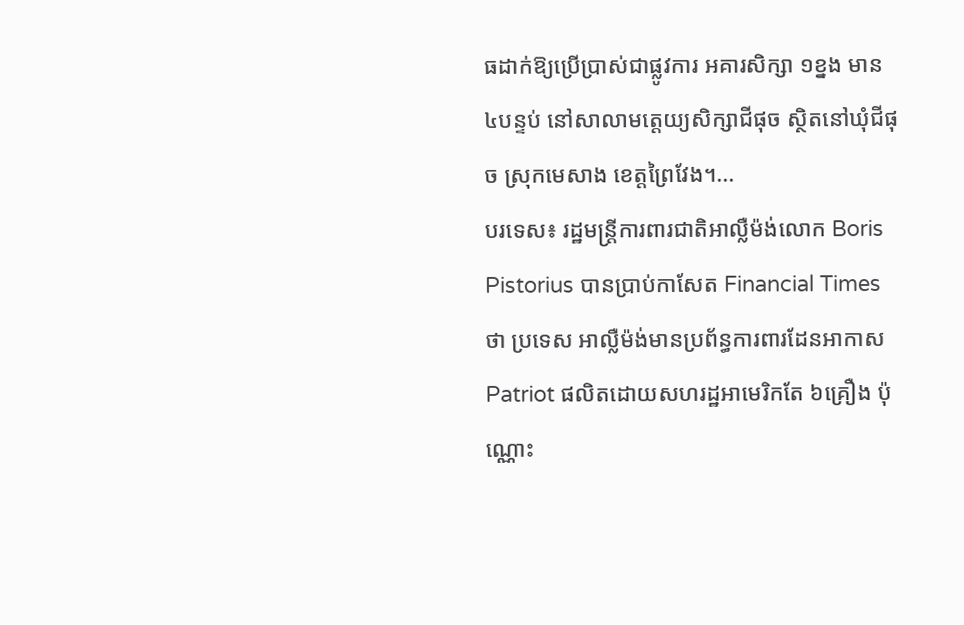ធដាក់ឱ្យប្រើប្រាស់ជាផ្លូវការ អគារសិក្សា ១ខ្នង មាន ៤បន្ទប់ នៅសាលាមត្តេយ្យសិក្សាជីផុច ស្ថិតនៅឃុំជីផុច ស្រុកមេសាង ខេត្តព្រៃវែង។...
បរទេស៖ រដ្ឋមន្ត្រីការពារជាតិអាល្លឺម៉ង់លោក Boris Pistorius បានប្រាប់កាសែត Financial Times ថា ប្រទេស អាល្លឺម៉ង់មានប្រព័ន្ធការពារដែនអាកាស Patriot ផលិតដោយសហរដ្ឋអាមេរិកតែ ៦គ្រឿង ប៉ុណ្ណោះ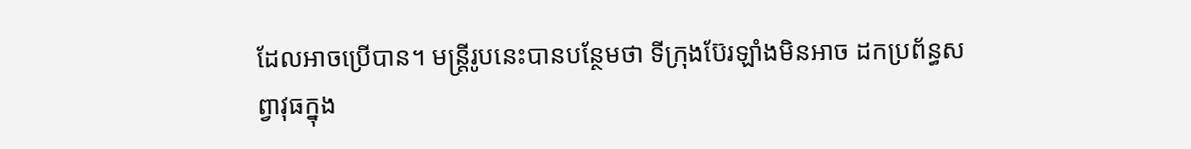ដែលអាចប្រើបាន។ មន្ត្រីរូបនេះបានបន្ថែមថា ទីក្រុងប៊ែរឡាំងមិនអាច ដកប្រព័ន្ធសព្វាវុធក្នុង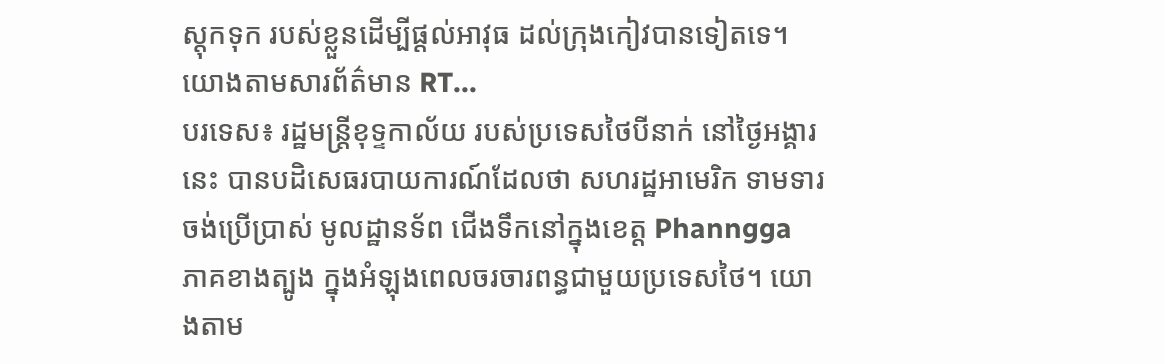ស្តុកទុក របស់ខ្លួនដើម្បីផ្តល់អាវុធ ដល់ក្រុងកៀវបានទៀតទេ។ យោងតាមសារព័ត៌មាន RT...
បរទេស៖ រដ្ឋមន្ត្រីខុទ្ទកាល័យ របស់ប្រទេសថៃបីនាក់ នៅថ្ងៃអង្គារនេះ បានបដិសេធរបាយការណ៍ដែលថា សហរដ្ឋអាមេរិក ទាមទារចង់ប្រើប្រាស់ មូលដ្ឋានទ័ព ជើងទឹកនៅក្នុងខេត្ត Phanngga ភាគខាងត្បូង ក្នុងអំឡុងពេលចរចារពន្ធជាមួយប្រទេសថៃ។ យោងតាម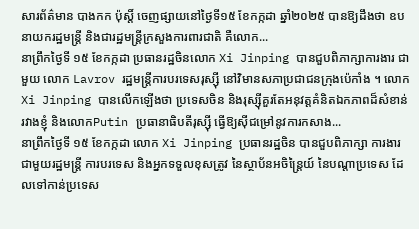សារព័ត៌មាន បាងកក ប៉ុស្តិ៍ ចេញផ្សាយនៅថ្ងៃទី១៥ ខែកក្កដា ឆ្នាំ២០២៥ បានឱ្យដឹងថា ឧបនាយករដ្ឋមន្ត្រី និងជារដ្ឋមន្ត្រីក្រសួងការពារជាតិ គឺលោក...
នាព្រឹកថ្ងៃទី ១៥ ខែកក្កដា ប្រធានរដ្ឋចិនលោក Xi Jinping បានជួបពិភាក្សាការងារ ជាមួយ លោក Lavrov រដ្ឋមន្ត្រីការបរទេសរុស្ស៊ី នៅវិមានសភាប្រជាជនក្រុងប៉េកាំង ។ លោក Xi Jinping បានលើកឡើងថា ប្រទេសចិន និងរុស្ស៊ីគួរតែអនុវត្តគំនិតឯកភាពដ៏សំខាន់រវាងខ្ញុំ និងលោកPutin ប្រធានាធិបតីរុស្ស៊ី ធ្វើឱ្យស៊ីជម្រៅនូវការកសាង...
នាព្រឹកថ្ងៃទី ១៥ ខែកក្កដា លោក Xi Jinping ប្រធានរដ្ឋចិន បានជួបពិភាក្សា ការងារជាមួយរដ្ឋមន្ត្រី ការបរទេស និងអ្នកទទួលខុសត្រូវ នៃស្ថាប័នអចិន្ត្រៃយ៍ នៃបណ្តាប្រទេស ដែលទៅកាន់ប្រទេស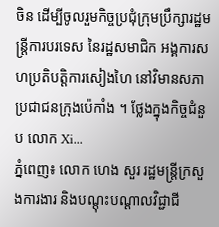ចិន ដើម្បីចូលរួមកិច្ចប្រជុំក្រុមប្រឹក្សារដ្ឋមន្ត្រីការបរទេស នៃរដ្ឋសមាជិក អង្គការសហប្រតិបត្តិការសៀងហៃ នៅវិមានសភាប្រជាជនក្រុងប៉េកាំង ។ ថ្លែងក្នុងកិច្ចជំនួប លោក Xi...
ភ្នំពេញ៖ លោក ហេង សួរ រដ្ឋមន្ត្រីក្រសួងការងារ និងបណ្ដុះបណ្ដាលវិជ្ជាជី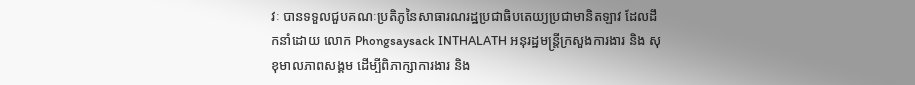វៈ បានទទួលជួបគណៈប្រតិភូនៃសាធារណរដ្ឋប្រជាធិបតេយ្យប្រជាមានិតឡាវ ដែលដឹកនាំដោយ លោក Phongsaysack INTHALATH អនុរដ្ឋមន្រ្តីក្រសួងការងារ និង សុខុមាលភាពសង្គម ដើម្បីពិភាក្សាការងារ និង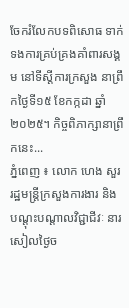ចែករំលែកបទពិសោធ ទាក់ទងការគ្រប់គ្រងគាំពារសង្គម នៅទីស្ដីការក្រសួង នាព្រឹកថ្ងៃទី១៥ ខែកក្កដា ឆ្នាំ២០២៥។ កិច្ចពិភាក្សានាព្រឹកនេះ...
ភ្នំពេញ ៖ លោក ហេង សួរ រដ្ឋមន្ត្រីក្រសួងការងារ និង បណ្តុះបណ្តាលវិជ្ជាជីវៈ នារសៀលថ្ងៃច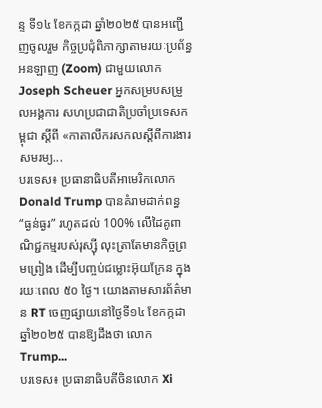ន្ទ ទី១៤ ខែកក្កដា ឆ្នាំ២០២៥ បានអញ្ជើញចូលរួម កិច្ចប្រជុំពិភាក្សាតាមរយៈប្រព័ន្ធអនឡាញ (Zoom) ជាមួយលោក Joseph Scheuer អ្នកសម្របសម្រួលអង្គការ សហប្រជាជាតិប្រចាំប្រទេសកម្ពុជា ស្តីពី «កាតាលីករសកលស្តីពីការងារសមរម្យ...
បរទេស៖ ប្រធានាធិបតីអាមេរិកលោក Donald Trump បានគំរាមដាក់ពន្ធ “ធ្ងន់ធ្ងរ” រហូតដល់ 100% លើដៃគូពាណិជ្ជកម្មរបស់រុស្ស៊ី លុះត្រាតែមានកិច្ចព្រមព្រៀង ដើម្បីបញ្ចប់ជម្លោះអ៊ុយក្រែន ក្នុងរយៈពេល ៥០ ថ្ងៃ។ យោងតាមសារព័ត៌មាន RT ចេញផ្សាយនៅថ្ងៃទី១៤ ខែកក្កដា ឆ្នាំ២០២៥ បានឱ្យដឹងថា លោក Trump...
បរទេស៖ ប្រធានាធិបតីចិនលោក Xi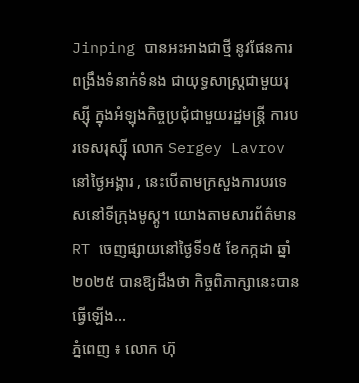Jinping បានអះអាងជាថ្មី នូវផែនការពង្រឹងទំនាក់ទំនង ជាយុទ្ធសាស្ត្រជាមួយរុស្ស៊ី ក្នុងអំឡុងកិច្ចប្រជុំជាមួយរដ្ឋមន្ត្រី ការបរទេសរុស្ស៊ី លោក Sergey Lavrov នៅថ្ងៃអង្គារ , នេះបើតាមក្រសួងការបរទេសនៅទីក្រុងមូស្គូ។ យោងតាមសារព័ត៌មាន RT ចេញផ្សាយនៅថ្ងៃទី១៥ ខែកក្កដា ឆ្នាំ២០២៥ បានឱ្យដឹងថា កិច្ចពិភាក្សានេះបានធ្វើឡើង...
ភ្នំពេញ ៖ លោក ហ៊ុ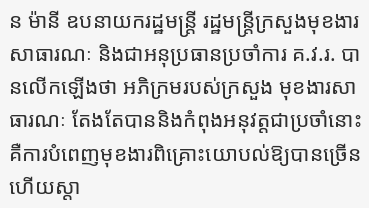ន ម៉ានី ឧបនាយករដ្ឋមន្ត្រី រដ្ឋមន្ត្រីក្រសួងមុខងារសាធារណៈ និងជាអនុប្រធានប្រចាំការ គ.វ.រ. បានលើកឡើងថា អភិក្រមរបស់ក្រសួង មុខងារសាធារណៈ តែងតែបាននិងកំពុងអនុវត្តជាប្រចាំនោះ គឺការបំពេញមុខងារពិគ្រោះយោបល់ឱ្យបានច្រើន ហើយស្តា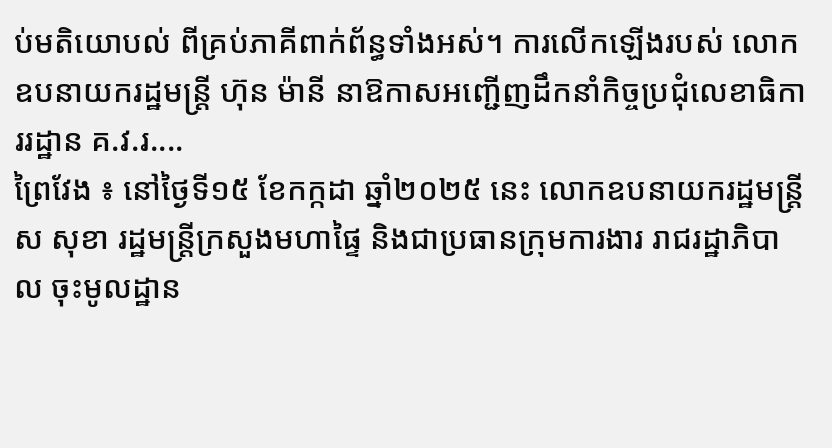ប់មតិយោបល់ ពីគ្រប់ភាគីពាក់ព័ន្ធទាំងអស់។ ការលើកឡើងរបស់ លោកឧបនាយករដ្ឋមន្ត្រី ហ៊ុន ម៉ានី នាឱកាសអញ្ជើញដឹកនាំកិច្ចប្រជុំលេខាធិការរដ្ឋាន គ.វ.រ....
ព្រៃវែង ៖ នៅថ្ងៃទី១៥ ខែកក្កដា ឆ្នាំ២០២៥ នេះ លោកឧបនាយករដ្ឋមន្ត្រី ស សុខា រដ្ឋមន្ត្រីក្រសួងមហាផ្ទៃ និងជាប្រធានក្រុមការងារ រាជរដ្ឋាភិបាល ចុះមូលដ្ឋាន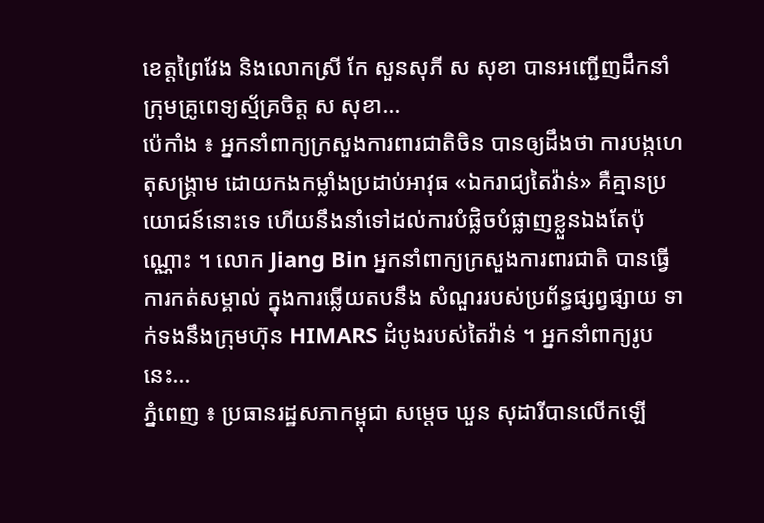ខេត្តព្រៃវែង និងលោកស្រី កែ សួនសុភី ស សុខា បានអញ្ជើញដឹកនាំ ក្រុមគ្រូពេទ្យស្ម័គ្រចិត្ត ស សុខា...
ប៉េកាំង ៖ អ្នកនាំពាក្យក្រសួងការពារជាតិចិន បានឲ្យដឹងថា ការបង្កហេតុសង្រ្គាម ដោយកងកម្លាំងប្រដាប់អាវុធ «ឯករាជ្យតៃវ៉ាន់» គឺគ្មានប្រយោជន៍នោះទេ ហើយនឹងនាំទៅដល់ការបំផ្លិចបំផ្លាញខ្លួនឯងតែប៉ុណ្ណោះ ។ លោក Jiang Bin អ្នកនាំពាក្យក្រសួងការពារជាតិ បានធ្វើការកត់សម្គាល់ ក្នុងការឆ្លើយតបនឹង សំណួររបស់ប្រព័ន្ធផ្សព្វផ្សាយ ទាក់ទងនឹងក្រុមហ៊ុន HIMARS ដំបូងរបស់តៃវ៉ាន់ ។ អ្នកនាំពាក្យរូបនេះ...
ភ្នំពេញ ៖ ប្រធានរដ្ឋសភាកម្ពុជា សម្តេច ឃួន សុដារីបានលើកឡើ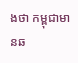ងថា កម្ពុជាមានឆ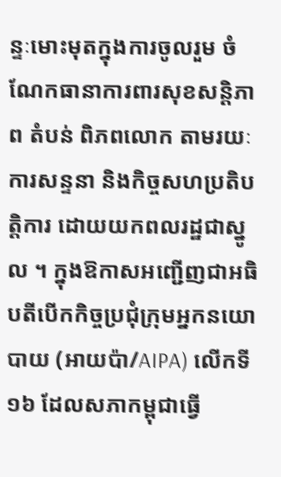ន្ទៈមោះមុតក្នុងការចូលរួម ចំណែកធានាការពារសុខសន្តិភាព តំបន់ ពិភពលោក តាមរយៈការសន្ទនា និងកិច្ចសហប្រតិបត្តិការ ដោយយកពលរដ្ឋជាស្នូល ។ ក្នុងឱកាសអញ្ជើញជាអធិបតីបើកកិច្ចប្រជុំក្រុមអ្នកនយោបាយ (អាយប៉ា/AIPA) លើកទី១៦ ដែលសភាកម្ពុជាធ្វើ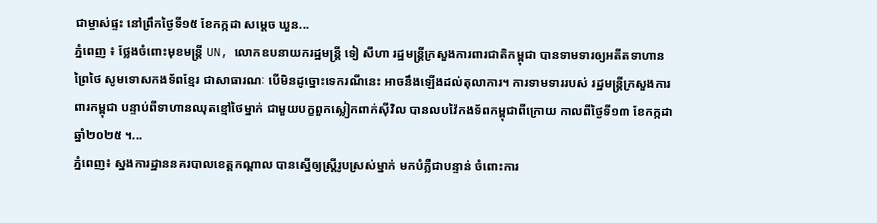ជាម្ចាស់ផ្ទះ នៅព្រឹកថ្ងៃទី១៥ ខែកក្កដា សម្តេច ឃួន...
ភ្នំពេញ ៖ ថ្លែងចំពោះមុខមន្ត្រី UN, លោកឧបនាយករដ្ឋមន្ត្រី ទៀ សីហា រដ្ឋមន្ត្រីក្រសួងការពារជាតិកម្ពុជា បានទាមទារឲ្យអតីតទាហានព្រៃថៃ សូមទោសកងទ័ពខ្មែរ ជាសាធារណៈ បើមិនដូច្នោះទេករណីនេះ អាចនឹងឡើងដល់តុលាការ។ ការទាមទាររបស់ រដ្ឋមន្ដ្រីក្រសួងការពារកម្ពុជា បន្ទាប់ពីទាហានឈុតខ្មៅថៃម្នាក់ ជាមួយបក្ខពួកស្លៀកពាក់ស៊ីវិល បានលបវ៉ៃកងទ័ពកម្ពុជាពីក្រោយ កាលពីថ្ងៃទី១៣ ខែកក្កដា ឆ្នាំ២០២៥ ។...
ភ្នំពេញ៖ ស្នងការដ្ឋាននគរបាលខេត្តកណ្តាល បានស្នើឲ្យស្រ្តីរូបស្រស់ម្នាក់ មកបំភ្លឺជាបន្ទាន់ ចំពោះការ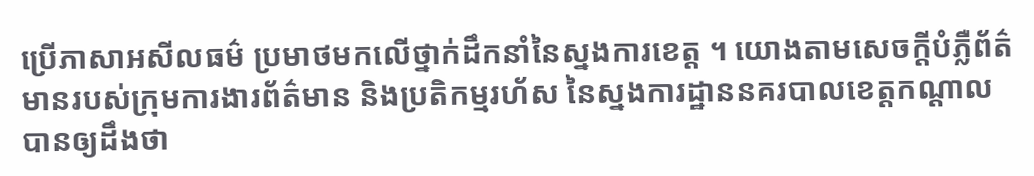ប្រើភាសាអសីលធម៌ ប្រមាថមកលើថ្នាក់ដឹកនាំនៃស្នងការខេត្ត ។ យោងតាមសេចក្តីបំភ្លឺព័ត៌មានរបស់ក្រុមការងារព័ត៌មាន និងប្រតិកម្មរហ័ស នៃស្នងការដ្ឋាននគរបាលខេត្តកណ្តាលបានឲ្យដឹងថា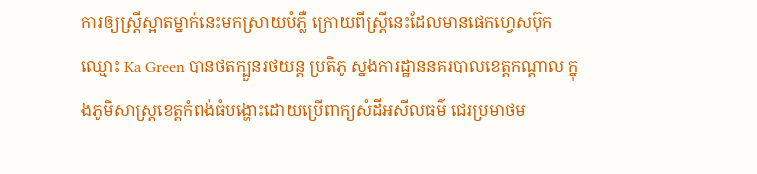ការឲ្យស្រ្តីស្អាតម្នាក់នេះមកស្រាយបំភ្លឺ ក្រោយពីស្រ្តីនេះដែលមានផេកហ្វេសប៊ុកឈ្មោះ Ka Green បានថតក្បួនរថយន្ត ប្រតិភូ ស្នងការដ្ឋាននគរបាលខេត្តកណ្តាល ក្នុងភូមិសាស្រ្តខេត្តកំពង់ធំបង្ហោះដោយប្រើពាក្យសំដីអសីលធម៌ ជេរប្រមាថម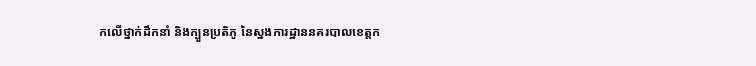កលើថ្នាក់ដឹកនាំ និងក្បួនប្រតិភូ នៃស្នងការដ្ឋាននគរបាលខេត្តក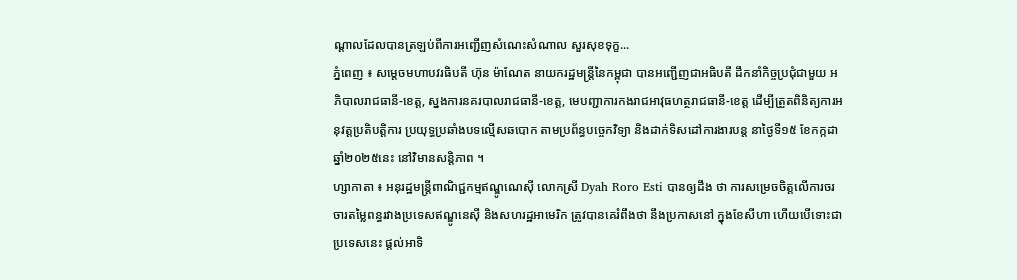ណ្តាលដែលបានត្រឡប់ពីការអញ្ជើញសំណេះសំណាល សួរសុខទុក្ខ...
ភ្នំពេញ ៖ សម្តេចមហាបវរធិបតី ហ៊ុន ម៉ាណែត នាយករដ្ឋមន្ត្រីនៃកម្ពុជា បានអញ្ជើញជាអធិបតី ដឹកនាំកិច្ចប្រជុំជាមួយ អភិបាលរាជធានី-ខេត្ត, ស្នងការនគរបាលរាជធានី-ខេត្ត, មេបញ្ជាការកងរាជអាវុធហត្ថរាជធានី-ខេត្ត ដើម្បីត្រួតពិនិត្យការអនុវត្តប្រតិបត្តិការ ប្រយុទ្ធប្រឆាំងបទល្មើសឆបោក តាមប្រព័ន្ធបច្ចេកវិទ្យា និងដាក់ទិសដៅការងារបន្ត នាថ្ងៃទី១៥ ខែកក្កដា ឆ្នាំ២០២៥នេះ នៅវិមានសន្តិភាព ។
ហ្សាកាតា ៖ អនុរដ្ឋមន្ត្រីពាណិជ្ជកម្មឥណ្ឌូណេស៊ី លោកស្រី Dyah Roro Esti បានឲ្យដឹង ថា ការសម្រេចចិត្តលើការចរចារតម្លៃពន្ធរវាងប្រទេសឥណ្ឌូនេស៊ី និងសហរដ្ឋអាមេរិក ត្រូវបានគេរំពឹងថា នឹងប្រកាសនៅ ក្នុងខែសីហា ហើយបើទោះជាប្រទេសនេះ ផ្តល់អាទិ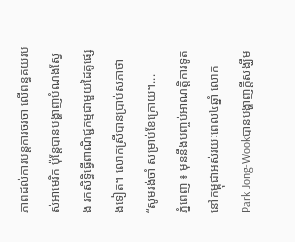ភាពដល់ការបន្តការចរចា លើពន្ធគយរបស់អាមេរិក ប៉ុន្ដែបានបង្ហាញបំណងស្វែង រកសិទ្ធិធ្វើពាណិជ្ជកម្មជាមួយដៃគូផ្សេងទៀត។ លោកស្រីបានប្រាប់សភាថា “សូមរង់ចាំ សម្រាប់ខែក្រោយ។...
ភ្នំពេញ ៖ មុននឹងបញ្ចប់អាណត្តិការទូត នៅកម្ពុជាអស់រយៈពេល៤ឆ្នាំ លោក Park Jong-Wookបានបង្ហាញក្តីសង្ឃឹម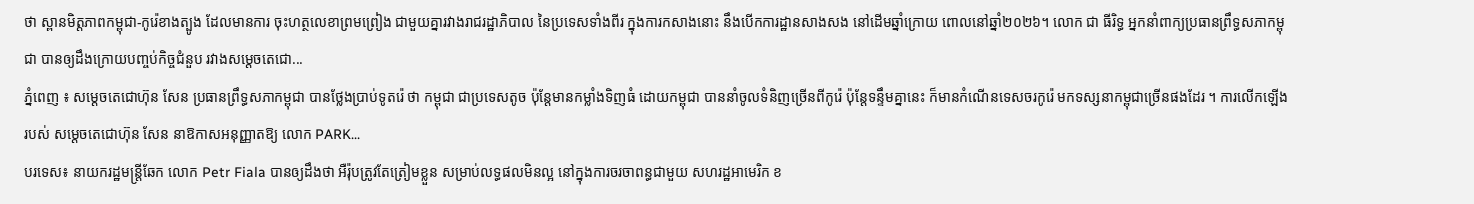ថា ស្ពានមិត្តភាពកម្ពុជា-កូរ៉េខាងត្បូង ដែលមានការ ចុះហត្ថលេខាព្រមព្រៀង ជាមួយគ្នារវាងរាជរដ្ឋាភិបាល នៃប្រទេសទាំងពីរ ក្នុងការកសាងនោះ នឹងបើកការដ្ឋានសាងសង នៅដើមឆ្នាំក្រោយ ពោលនៅឆ្នាំ២០២៦។ លោក ជា ធីរិទ្ធ អ្នកនាំពាក្យប្រធានព្រឹទ្ធសភាកម្ពុជា បានឲ្យដឹងក្រោយបញ្ចប់កិច្ចជំនួប រវាងសម្តេចតេជោ...
ភ្នំពេញ ៖ សម្ដេចតេជោហ៊ុន សែន ប្រធានព្រឹទ្ធសភាកម្ពុជា បានថ្លែងប្រាប់ទូតរ៉េ ថា កម្ពុជា ជាប្រទេសតូច ប៉ុន្តែមានកម្លាំងទិញធំ ដោយកម្ពុជា បាននាំចូលទំនិញច្រើនពីកូរ៉េ ប៉ុន្តែទន្ទឹមគ្នានេះ ក៏មានកំណើនទេសចរកូរ៉េ មកទស្សនាកម្ពុជាច្រើនផងដែរ ។ ការលើកឡើងរបស់ សម្ដេចតេជោហ៊ុន សែន នាឱកាសអនុញ្ញាតឱ្យ លោក PARK...
បរទេស៖ នាយករដ្ឋមន្ត្រីឆែក លោក Petr Fiala បានឲ្យដឹងថា អឺរ៉ុបត្រូវតែត្រៀមខ្លួន សម្រាប់លទ្ធផលមិនល្អ នៅក្នុងការចរចាពន្ធជាមួយ សហរដ្ឋអាមេរិក ខ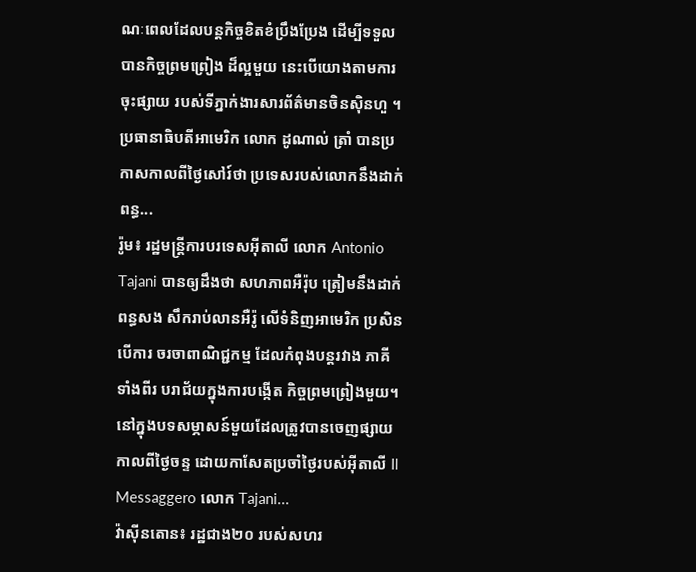ណៈពេលដែលបន្តកិច្ចខិតខំប្រឹងប្រែង ដើម្បីទទួលបានកិច្ចព្រមព្រៀង ដ៏ល្អមួយ នេះបើយោងតាមការចុះផ្សាយ របស់ទីភ្នាក់ងារសារព័ត៌មានចិនស៊ិនហួ ។ ប្រធានាធិបតីអាមេរិក លោក ដូណាល់ ត្រាំ បានប្រកាសកាលពីថ្ងៃសៅរ៍ថា ប្រទេសរបស់លោកនឹងដាក់ពន្ធ...
រ៉ូម៖ រដ្ឋមន្ត្រីការបរទេសអ៊ីតាលី លោក Antonio Tajani បានឲ្យដឹងថា សហភាពអឺរ៉ុប ត្រៀមនឹងដាក់ពន្ធសង សឹករាប់លានអឺរ៉ូ លើទំនិញអាមេរិក ប្រសិនបើការ ចរចាពាណិជ្ជកម្ម ដែលកំពុងបន្តរវាង ភាគីទាំងពីរ បរាជ័យក្នុងការបង្កើត កិច្ចព្រមព្រៀងមួយ។ នៅក្នុងបទសម្ភាសន៍មួយដែលត្រូវបានចេញផ្សាយកាលពីថ្ងៃចន្ទ ដោយកាសែតប្រចាំថ្ងៃរបស់អ៊ីតាលី Il Messaggero លោក Tajani...
វ៉ាស៊ីនតោន៖ រដ្ឋជាង២០ របស់សហរ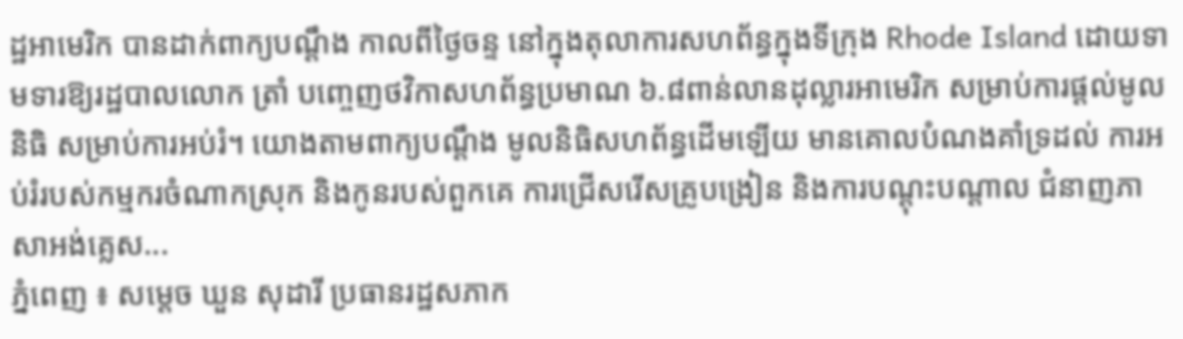ដ្ឋអាមេរិក បានដាក់ពាក្យបណ្ដឹង កាលពីថ្ងៃចន្ទ នៅក្នុងតុលាការសហព័ន្ធក្នុងទីក្រុង Rhode Island ដោយទាមទារឱ្យរដ្ឋបាលលោក ត្រាំ បញ្ចេញថវិកាសហព័ន្ធប្រមាណ ៦.៨ពាន់លានដុល្លារអាមេរិក សម្រាប់ការផ្តល់មូលនិធិ សម្រាប់ការអប់រំ។ យោងតាមពាក្យបណ្ដឹង មូលនិធិសហព័ន្ធដើមឡើយ មានគោលបំណងគាំទ្រដល់ ការអប់រំរបស់កម្មករចំណាកស្រុក និងកូនរបស់ពួកគេ ការជ្រើសរើសគ្រូបង្រៀន និងការបណ្តុះបណ្តាល ជំនាញភាសាអង់គ្លេស...
ភ្នំពេញ ៖ សម្តេច ឃួន សុដារី ប្រធានរដ្ឋសភាក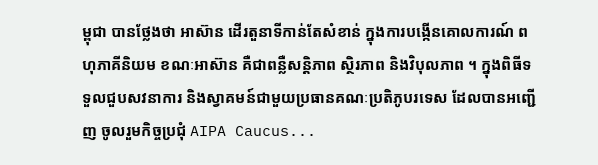ម្ពុជា បានថ្លែងថា អាស៊ាន ដើរតួនាទីកាន់តែសំខាន់ ក្នុងការបង្កើនគោលការណ៍ ពហុភាគីនិយម ខណៈអាស៊ាន គឺជាពន្លឺសន្តិភាព ស្ថិរភាព និងវិបុលភាព ។ ក្នុងពិធីទទួលជួបសវនាការ និងស្វាគមន៍ជាមួយប្រធានគណៈប្រតិភូបរទេស ដែលបានអញ្ជើញ ចូលរួមកិច្ចប្រជុំ AIPA Caucus...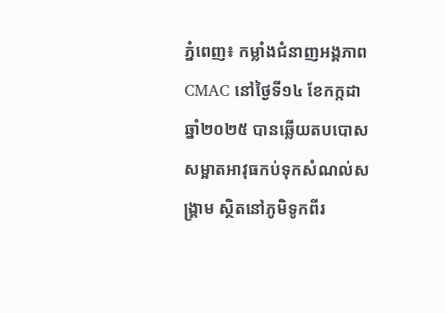ភ្នំពេញ៖ កម្លាំងជំនាញអង្គភាព CMAC នៅថ្ងៃទី១៤ ខែកក្កដា ឆ្នាំ២០២៥ បានឆ្លើយតបបោសសម្អាតអាវុធកប់ទុកសំណល់សង្គ្រាម ស្ថិតនៅភូមិទូកពីរ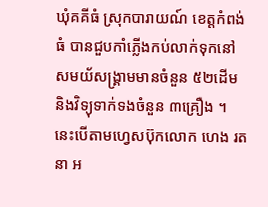ឃុំគគីធំ ស្រុកបារាយណ៍ ខេត្តកំពង់ធំ បានជួបកាំភ្លើងកប់លាក់ទុកនៅសមយ័សង្រ្គាមមានចំនួន ៥២ដើម និងវិទ្យុទាក់ទងចំនួន ៣គ្រឿង ។ នេះបើតាមហ្វេសប៊ុកលោក ហេង រតនា អ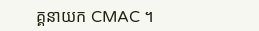គ្គនាយក CMAC ។